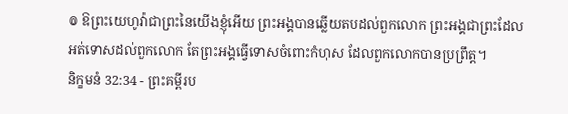៙ ឱព្រះយេហូវ៉ាជាព្រះនៃយើងខ្ញុំអើយ ព្រះអង្គបានឆ្លើយតបដល់ពួកលោក ព្រះអង្គជាព្រះដែលអត់ទោសដល់ពួកលោក តែព្រះអង្គធ្វើទោសចំពោះកំហុស ដែលពួកលោកបានប្រព្រឹត្ត។
និក្ខមនំ 32:34 - ព្រះគម្ពីរប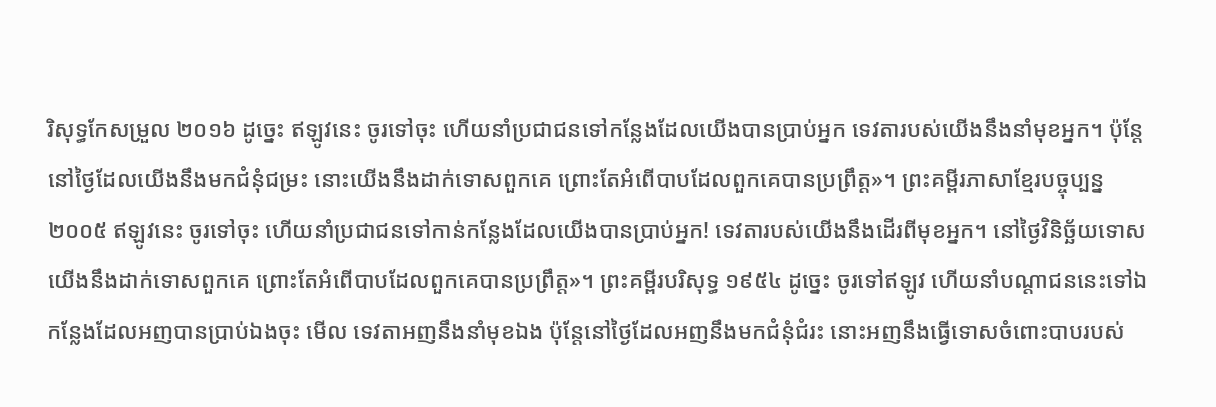រិសុទ្ធកែសម្រួល ២០១៦ ដូច្នេះ ឥឡូវនេះ ចូរទៅចុះ ហើយនាំប្រជាជនទៅកន្លែងដែលយើងបានប្រាប់អ្នក ទេវតារបស់យើងនឹងនាំមុខអ្នក។ ប៉ុន្តែ នៅថ្ងៃដែលយើងនឹងមកជំនុំជម្រះ នោះយើងនឹងដាក់ទោសពួកគេ ព្រោះតែអំពើបាបដែលពួកគេបានប្រព្រឹត្ត»។ ព្រះគម្ពីរភាសាខ្មែរបច្ចុប្បន្ន ២០០៥ ឥឡូវនេះ ចូរទៅចុះ ហើយនាំប្រជាជនទៅកាន់កន្លែងដែលយើងបានប្រាប់អ្នក! ទេវតារបស់យើងនឹងដើរពីមុខអ្នក។ នៅថ្ងៃវិនិច្ឆ័យទោស យើងនឹងដាក់ទោសពួកគេ ព្រោះតែអំពើបាបដែលពួកគេបានប្រព្រឹត្ត»។ ព្រះគម្ពីរបរិសុទ្ធ ១៩៥៤ ដូច្នេះ ចូរទៅឥឡូវ ហើយនាំបណ្តាជននេះទៅឯកន្លែងដែលអញបានប្រាប់ឯងចុះ មើល ទេវតាអញនឹងនាំមុខឯង ប៉ុន្តែនៅថ្ងៃដែលអញនឹងមកជំនុំជំរះ នោះអញនឹងធ្វើទោសចំពោះបាបរបស់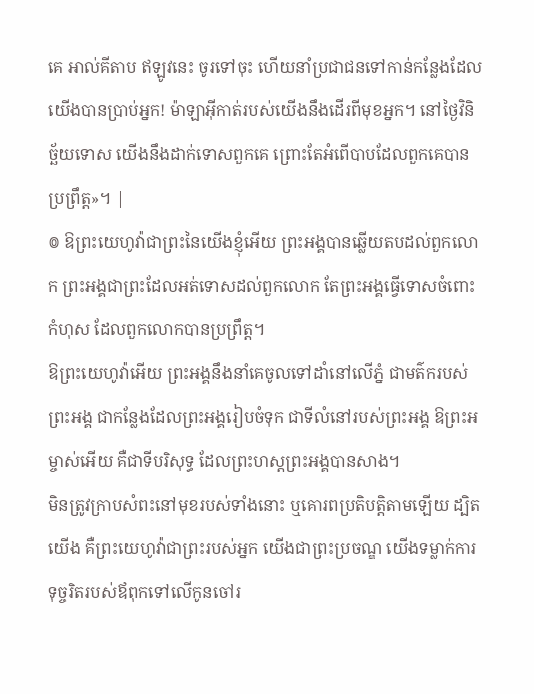គេ អាល់គីតាប ឥឡូវនេះ ចូរទៅចុះ ហើយនាំប្រជាជនទៅកាន់កន្លែងដែលយើងបានប្រាប់អ្នក! ម៉ាឡាអ៊ីកាត់របស់យើងនឹងដើរពីមុខអ្នក។ នៅថ្ងៃវិនិច្ឆ័យទោស យើងនឹងដាក់ទោសពួកគេ ព្រោះតែអំពើបាបដែលពួកគេបានប្រព្រឹត្ត»។ |
៙ ឱព្រះយេហូវ៉ាជាព្រះនៃយើងខ្ញុំអើយ ព្រះអង្គបានឆ្លើយតបដល់ពួកលោក ព្រះអង្គជាព្រះដែលអត់ទោសដល់ពួកលោក តែព្រះអង្គធ្វើទោសចំពោះកំហុស ដែលពួកលោកបានប្រព្រឹត្ត។
ឱព្រះយេហូវ៉ាអើយ ព្រះអង្គនឹងនាំគេចូលទៅដាំនៅលើភ្នំ ជាមត៌ករបស់ព្រះអង្គ ជាកន្លែងដែលព្រះអង្គរៀបចំទុក ជាទីលំនៅរបស់ព្រះអង្គ ឱព្រះអម្ចាស់អើយ គឺជាទីបរិសុទ្ធ ដែលព្រះហស្តព្រះអង្គបានសាង។
មិនត្រូវក្រាបសំពះនៅមុខរបស់ទាំងនោះ ឬគោរពប្រតិបត្តិតាមឡើយ ដ្បិតយើង គឺព្រះយេហូវ៉ាជាព្រះរបស់អ្នក យើងជាព្រះប្រចណ្ឌ យើងទម្លាក់ការទុច្ចរិតរបស់ឪពុកទៅលើកូនចៅរ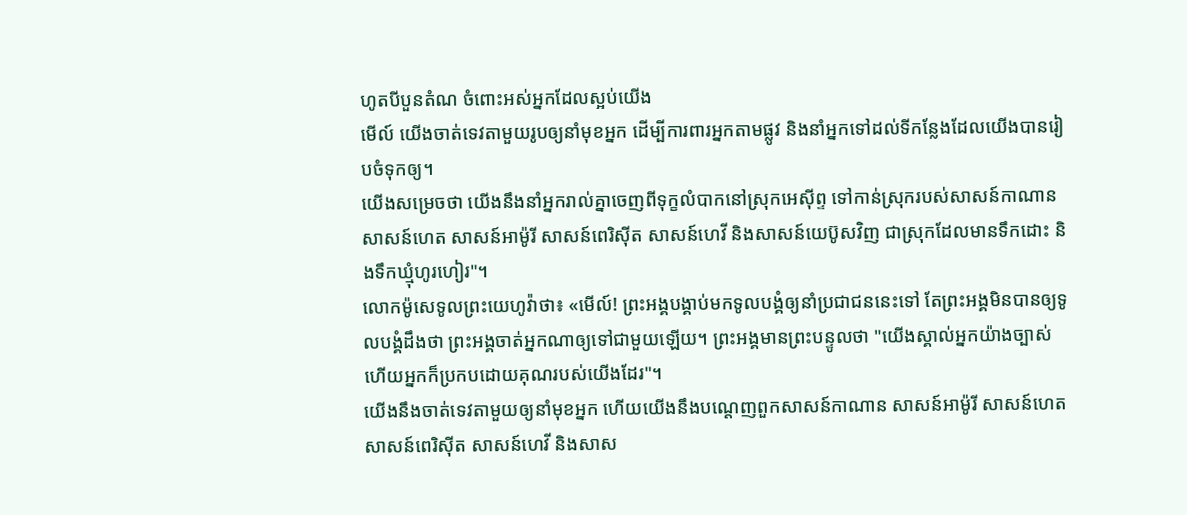ហូតបីបួនតំណ ចំពោះអស់អ្នកដែលស្អប់យើង
មើល៍ យើងចាត់ទេវតាមួយរូបឲ្យនាំមុខអ្នក ដើម្បីការពារអ្នកតាមផ្លូវ និងនាំអ្នកទៅដល់ទីកន្លែងដែលយើងបានរៀបចំទុកឲ្យ។
យើងសម្រេចថា យើងនឹងនាំអ្នករាល់គ្នាចេញពីទុក្ខលំបាកនៅស្រុកអេស៊ីព្ទ ទៅកាន់ស្រុករបស់សាសន៍កាណាន សាសន៍ហេត សាសន៍អាម៉ូរី សាសន៍ពេរិស៊ីត សាសន៍ហេវី និងសាសន៍យេប៊ូសវិញ ជាស្រុកដែលមានទឹកដោះ និងទឹកឃ្មុំហូរហៀរ"។
លោកម៉ូសេទូលព្រះយេហូវ៉ាថា៖ «មើល៍! ព្រះអង្គបង្គាប់មកទូលបង្គំឲ្យនាំប្រជាជននេះទៅ តែព្រះអង្គមិនបានឲ្យទូលបង្គំដឹងថា ព្រះអង្គចាត់អ្នកណាឲ្យទៅជាមួយឡើយ។ ព្រះអង្គមានព្រះបន្ទូលថា "យើងស្គាល់អ្នកយ៉ាងច្បាស់ ហើយអ្នកក៏ប្រកបដោយគុណរបស់យើងដែរ"។
យើងនឹងចាត់ទេវតាមួយឲ្យនាំមុខអ្នក ហើយយើងនឹងបណ្តេញពួកសាសន៍កាណាន សាសន៍អាម៉ូរី សាសន៍ហេត សាសន៍ពេរិស៊ីត សាសន៍ហេវី និងសាស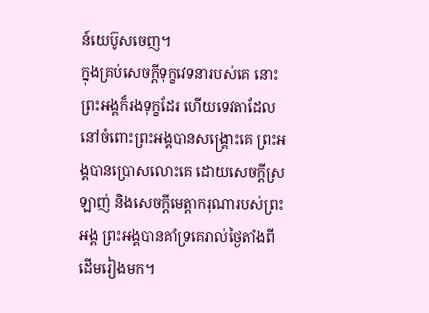ន៍យេប៊ូសចេញ។
ក្នុងគ្រប់សេចក្ដីទុក្ខវេទនារបស់គេ នោះព្រះអង្គក៏រងទុក្ខដែរ ហើយទេវតាដែលនៅចំពោះព្រះអង្គបានសង្គ្រោះគេ ព្រះអង្គបានប្រោសលោះគេ ដោយសេចក្ដីស្រឡាញ់ និងសេចក្ដីមេត្តាករុណារបស់ព្រះអង្គ ព្រះអង្គបានគាំទ្រគេរាល់ថ្ងៃតាំងពីដើមរៀងមក។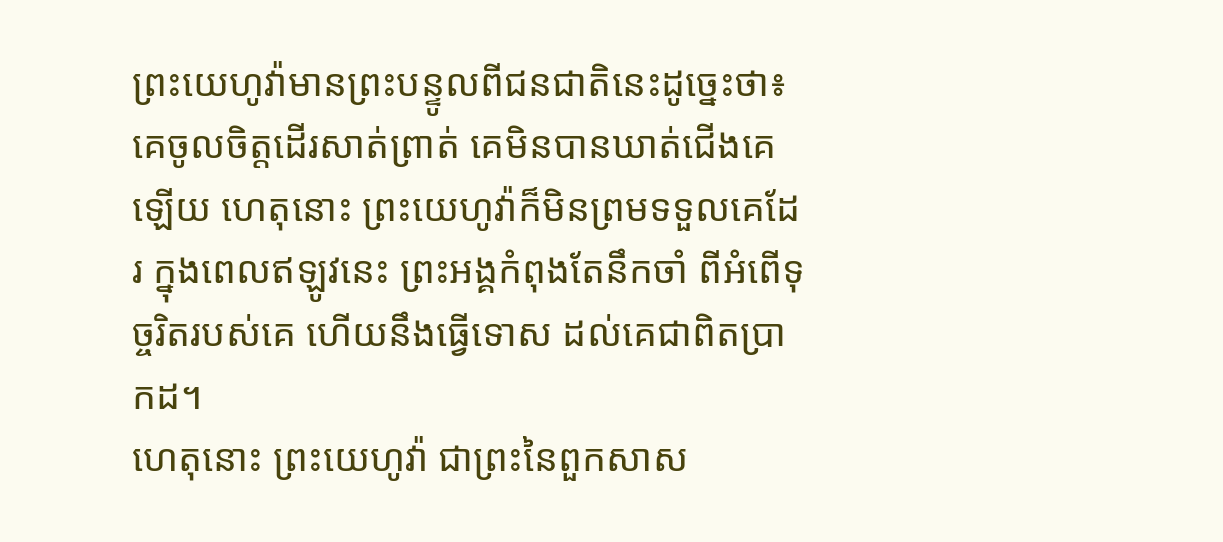ព្រះយេហូវ៉ាមានព្រះបន្ទូលពីជនជាតិនេះដូច្នេះថា៖ គេចូលចិត្តដើរសាត់ព្រាត់ គេមិនបានឃាត់ជើងគេឡើយ ហេតុនោះ ព្រះយេហូវ៉ាក៏មិនព្រមទទួលគេដែរ ក្នុងពេលឥឡូវនេះ ព្រះអង្គកំពុងតែនឹកចាំ ពីអំពើទុច្ចរិតរបស់គេ ហើយនឹងធ្វើទោស ដល់គេជាពិតប្រាកដ។
ហេតុនោះ ព្រះយេហូវ៉ា ជាព្រះនៃពួកសាស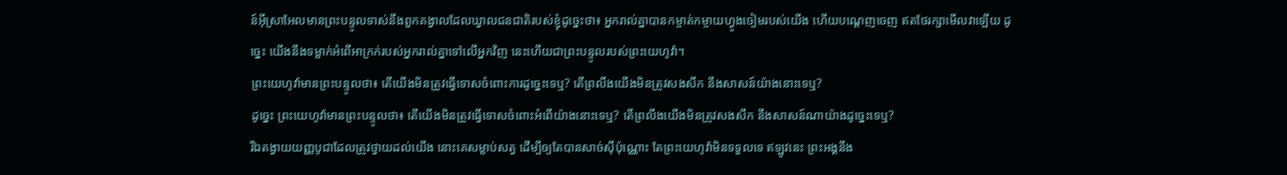ន៍អ៊ីស្រាអែលមានព្រះបន្ទូលទាស់នឹងពួកគង្វាលដែលឃ្វាលជនជាតិរបស់ខ្ញុំដូច្នេះថា៖ អ្នករាល់គ្នាបានកម្ចាត់កម្ចាយហ្វូងចៀមរបស់យើង ហើយបណ្តេញចេញ ឥតថែរក្សាមើលវាឡើយ ដូច្នេះ យើងនឹងទម្លាក់អំពើអាក្រក់របស់អ្នករាល់គ្នាទៅលើអ្នកវិញ នេះហើយជាព្រះបន្ទូលរបស់ព្រះយេហូវ៉ា។
ព្រះយេហូវ៉ាមានព្រះបន្ទូលថា៖ តើយើងមិនត្រូវធ្វើទោសចំពោះការដូច្នេះទេឬ? តើព្រលឹងយើងមិនត្រូវសងសឹក នឹងសាសន៍យ៉ាងនោះទេឬ?
ដូច្នេះ ព្រះយេហូវ៉ាមានព្រះបន្ទូលថា៖ តើយើងមិនត្រូវធ្វើទោសចំពោះអំពើយ៉ាងនោះទេឬ? តើព្រលឹងយើងមិនត្រូវសងសឹក នឹងសាសន៍ណាយ៉ាងដូច្នេះទេឬ?
រីឯតង្វាយយញ្ញបូជាដែលត្រូវថ្វាយដល់យើង នោះគេសម្លាប់សត្វ ដើម្បីឲ្យតែបានសាច់ស៊ីប៉ុណ្ណោះ តែព្រះយេហូវ៉ាមិនទទួលទេ ឥឡូវនេះ ព្រះអង្គនឹង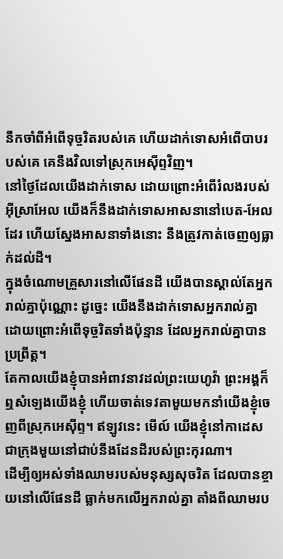នឹកចាំពីអំពើទុច្ចរិតរបស់គេ ហើយដាក់ទោសអំពើបាបរបស់គេ គេនឹងវិលទៅស្រុកអេស៊ីព្ទវិញ។
នៅថ្ងៃដែលយើងដាក់ទោស ដោយព្រោះអំពើរំលងរបស់អ៊ីស្រាអែល យើងក៏នឹងដាក់ទោសអាសនានៅបេត-អែលដែរ ហើយស្នែងអាសនាទាំងនោះ នឹងត្រូវកាត់ចេញឲ្យធ្លាក់ដល់ដី។
ក្នុងចំណោមគ្រួសារនៅលើផែនដី យើងបានស្គាល់តែអ្នករាល់គ្នាប៉ុណ្ណោះ ដូច្នេះ យើងនឹងដាក់ទោសអ្នករាល់គ្នា ដោយព្រោះអំពើទុច្ចរិតទាំងប៉ុន្មាន ដែលអ្នករាល់គ្នាបានប្រព្រឹត្ត។
តែកាលយើងខ្ញុំបានអំពាវនាវដល់ព្រះយេហូវ៉ា ព្រះអង្គក៏ឮសំឡេងយើងខ្ញុំ ហើយចាត់ទេវតាមួយមកនាំយើងខ្ញុំចេញពីស្រុកអេស៊ីព្ទ។ ឥឡូវនេះ មើល៍ យើងខ្ញុំនៅកាដេស ជាក្រុងមួយនៅជាប់នឹងដែនដីរបស់ព្រះកុរណា។
ដើម្បីឲ្យអស់ទាំងឈាមរបស់មនុស្សសុចរិត ដែលបានខ្ចាយនៅលើផែនដី ធ្លាក់មកលើអ្នករាល់គ្នា តាំងពីឈាមរប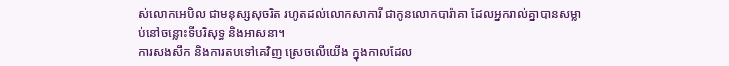ស់លោកអេបិល ជាមនុស្សសុចរិត រហូតដល់លោកសាការី ជាកូនលោកបារ៉ាគា ដែលអ្នករាល់គ្នាបានសម្លាប់នៅចន្លោះទីបរិសុទ្ធ និងអាសនា។
ការសងសឹក និងការតបទៅគេវិញ ស្រេចលើយើង ក្នុងកាលដែល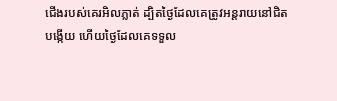ជើងរបស់គេរអិលភ្លាត់ ដ្បិតថ្ងៃដែលគេត្រូវអន្តរាយនៅជិតបង្កើយ ហើយថ្ងៃដែលគេទទួល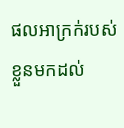ផលអាក្រក់របស់ខ្លួនមកដល់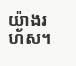យ៉ាងរហ័ស។